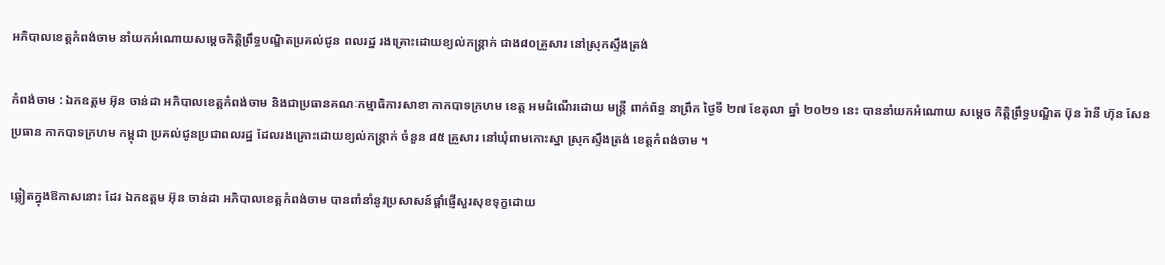អភិបាលខេត្តកំពង់ចាម នាំយកអំណោយសម្តេចកិត្តិព្រឹទ្ធបណ្ឌិតប្រគល់ជូន ពលរដ្ឋ រងគ្រោះដោយខ្យល់កន្ត្រាក់ ជាង៨០គ្រួសារ នៅស្រុកស្ទឹងត្រង់

កំពង់ចាម : ឯកឧត្តម អ៊ុន ចាន់ដា អភិបាលខេត្តកំពង់ចាម និងជាប្រធានគណៈកម្មាធិការសាខា កាកបាទក្រហម ខេត្ត អមដំណើរដោយ មន្ត្រី ពាក់ព័ន្ធ នាព្រឹក ថ្ងៃទី ២៧ ខែតុលា ឆ្នាំ ២០២១ នេះ បាននាំយកអំណោយ សម្តេច កិត្តិព្រឹទ្ធបណ្ឌិត ប៊ុន រ៉ានី ហ៊ុន សែន ប្រធាន កាកបាទក្រហម កម្ពុជា ប្រគល់ជូនប្រជាពលរដ្ឋ ដែលរងគ្រោះដោយខ្យល់កន្ត្រាក់ ចំនួន ៨៥ គ្រួសារ នៅឃុំពាមកោះស្នា ស្រុកស្ទឹងត្រង់ ខេត្តកំពង់ចាម ។

ឆ្លៀតក្នុងឱកាសនោះ ដែរ ឯកឧត្តម អ៊ុន ចាន់ដា អភិបាលខេត្តកំពង់ចាម បានពាំនាំនូវប្រសាសន៍ផ្ដាំផ្ញើសួរសុខទុក្ខដោយ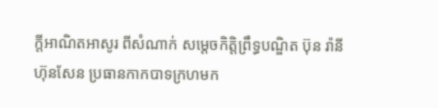ក្តីអាណិតអាសូរ ពីសំណាក់ សម្ដេចកិត្តិព្រឹទ្ធបណ្ឌិត ប៊ុន រ៉ានី ហ៊ុនសែន ប្រធានកាកបាទក្រហមក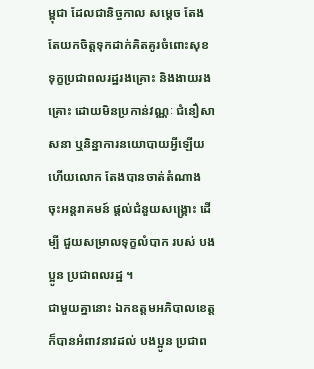ម្ពុជា ដែលជានិច្ចកាល សម្តេច តែងតែយកចិត្តទុកដាក់គិតគូរចំពោះសុខទុក្ខប្រជាពលរដ្ឋរងគ្រោះ និងងាយរងគ្រោះ ដោយមិនប្រកាន់វណ្ណៈ ជំនឿសាសនា ឬនិន្នាការនយោបាយអ្វីឡើយ ហើយលោក តែងបានចាត់តំណាង ចុះអន្តរាគមន៍ ផ្តល់ជំនួយសង្រ្គោះ ដេីម្បី ជួយសម្រាលទុក្ខលំបាក របស់ បងប្អូន ប្រជាពលរដ្ឋ ។
ជាមួយគ្នានោះ ឯកឧត្តមអភិបាលខេត្ត ក៏បានអំពាវនាវដល់ បងប្អូន ប្រជាព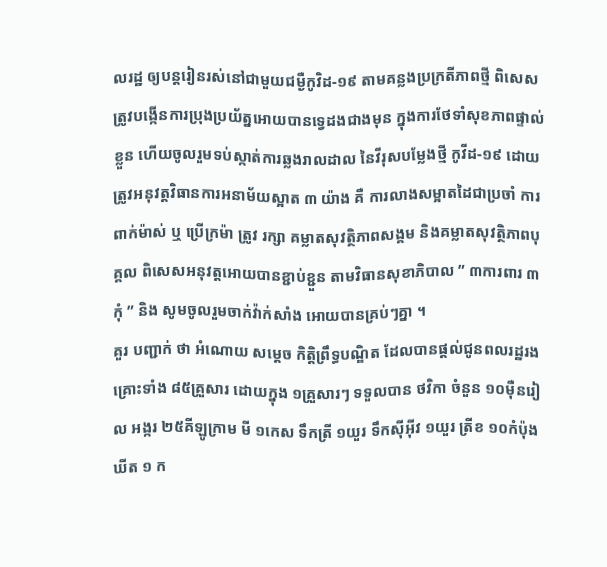លរដ្ឋ ឲ្យបន្តរៀនរស់នៅជាមួយជម្ងឺកូវិដ-១៩ តាមគន្លងប្រក្រតីភាពថ្មី ពិសេសត្រូវបង្កើនការប្រុងប្រយ័ត្នអោយបានទ្វេដងជាងមុន ក្នុងការថែទាំសុខភាពផ្ទាល់ខ្លួន ហើយចូលរួមទប់ស្កាត់ការឆ្លងរាលដាល នៃវីរុសបម្លែងថ្មី កូវីដ-១៩ ដោយត្រូវអនុវត្តវិធានការអនាម័យស្អាត ៣ យ៉ាង គឺ ការលាងសម្អាតដៃជាប្រចាំ ការពាក់ម៉ាស់ ឬ ប្រើក្រម៉ា ត្រូវ រក្សា គម្លាតសុវត្ថិភាពសង្គម និងគម្លាតសុវត្ថិភាពបុគ្គល ពិសេសអនុវត្តអោយបានខ្ជាប់ខ្ជួន តាមវិធានសុខាភិបាល ” ៣ការពារ ៣កុំ ” និង សូមចូលរួមចាក់វ៉ាក់សាំង អោយបានគ្រប់ៗគ្នា ។
គួរ បញ្ជាក់ ថា អំណោយ សម្តេច កិត្តិព្រឹទ្ធបណ្ឌិត ដែលបានផ្ដល់ជូនពលរដ្ឋរងគ្រោះទាំង ៨៥គ្រួសារ ដោយក្នុង ១គ្រួសារៗ ទទួលបាន ថវិកា ចំនួន ១០ម៉ឺនរៀល អង្ករ ២៥គីឡូក្រាម មី ១កេស ទឹកត្រី ១យួរ ទឹកសុីអុីវ ១យួរ ត្រីខ ១០កំប៉ុង ឃីត ១ ក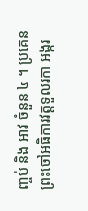ញ្ចប់ និង អាវ ចំនួន ៤ ។ ប្រគេនព្រះចៅអធិការវត្តទួលរកា អង្ករ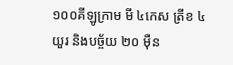១០០គីឡូក្រាម មី ៤កេស ត្រីខ ៤យួរ និងបច្ច័យ ២០ ម៉ឺន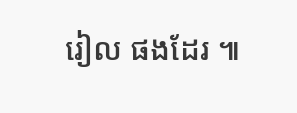រៀល ផងដែរ ៕